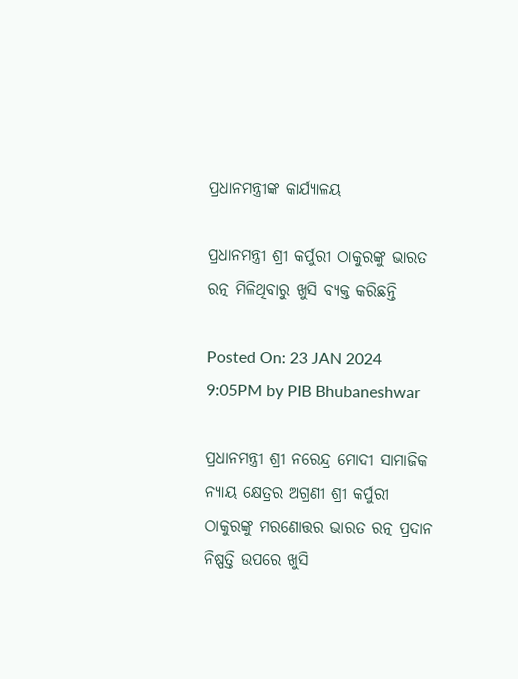ପ୍ରଧାନମନ୍ତ୍ରୀଙ୍କ କାର୍ଯ୍ୟାଳୟ

ପ୍ରଧାନମନ୍ତ୍ରୀ ଶ୍ରୀ କର୍ପୁରୀ ଠାକୁରଙ୍କୁ ଭାରତ ରତ୍ନ ମିଳିଥିବାରୁ ଖୁସି ବ୍ୟକ୍ତ କରିଛନ୍ତି

Posted On: 23 JAN 2024 9:05PM by PIB Bhubaneshwar

ପ୍ରଧାନମନ୍ତ୍ରୀ ଶ୍ରୀ ନରେନ୍ଦ୍ର ମୋଦୀ ସାମାଜିକ ନ୍ୟାୟ କ୍ଷେତ୍ରର ଅଗ୍ରଣୀ ଶ୍ରୀ କର୍ପୁରୀ ଠାକୁରଙ୍କୁ ମରଣୋତ୍ତର ଭାରତ ରତ୍ନ ପ୍ରଦାନ ନିଷ୍ପତ୍ତି ଉପରେ ଖୁସି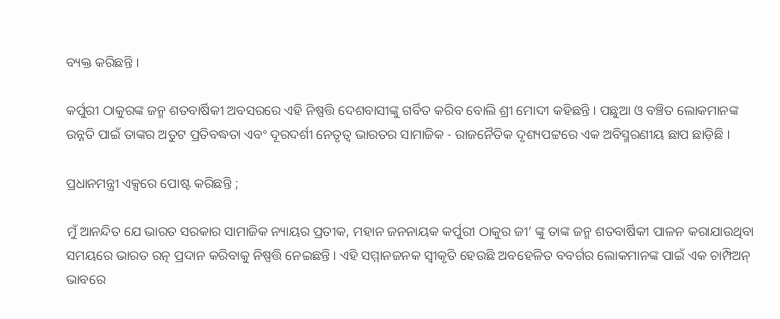ବ୍ୟକ୍ତ କରିଛନ୍ତି ।

କର୍ପୁରୀ ଠାକୁରଙ୍କ ଜନ୍ମ ଶତବାର୍ଷିକୀ ଅବସରରେ ଏହି ନିଷ୍ପତ୍ତି ଦେଶବାସୀଙ୍କୁ ଗର୍ବିତ କରିବ ବୋଲି ଶ୍ରୀ ମୋଦୀ କହିଛନ୍ତି । ପଛୁଆ ଓ ବଞ୍ଚିତ ଲୋକମାନଙ୍କ ଉନ୍ନତି ପାଇଁ ତାଙ୍କର ଅତୁଟ ପ୍ରତିବଦ୍ଧତା ଏବଂ ଦୂରଦର୍ଶୀ ନେତୃତ୍ୱ ଭାରତର ସାମାଜିକ - ରାଜନୈତିକ ଦୃଶ୍ୟପଟ୍ଟରେ ଏକ ଅବିସ୍ମରଣୀୟ ଛାପ ଛାଡ଼ିଛି ।

ପ୍ରଧାନମନ୍ତ୍ରୀ ଏକ୍ସରେ ପୋଷ୍ଟ କରିଛନ୍ତି ;

ମୁଁ ଆନନ୍ଦିତ ଯେ ଭାରତ ସରକାର ସାମାଜିକ ନ୍ୟାୟର ପ୍ରତୀକ, ମହାନ ଜନନାୟକ କର୍ପୁରୀ ଠାକୁର ଜୀ’ ଙ୍କୁ ତାଙ୍କ ଜନ୍ମ ଶତବାର୍ଷିକୀ ପାଳନ କରାଯାଉଥିବା ସମୟରେ ଭାରତ ରତ୍ନ ପ୍ରଦାନ କରିବାକୁ ନିଷ୍ପତ୍ତି ନେଇଛନ୍ତି । ଏହି ସମ୍ମାନଜନକ ସ୍ୱୀକୃତି ହେଉଛି ଅବହେଳିତ ବବର୍ଗର ଲୋକମାନଙ୍କ ପାଇଁ ଏକ ଚାମ୍ପିଅନ୍ ଭାବରେ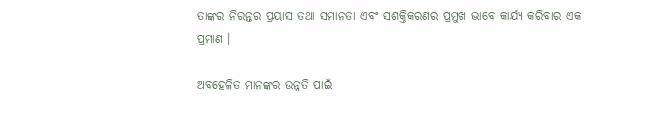ତାଙ୍କର ନିରନ୍ତର ପ୍ରୟାସ ତଥା ସମାନତା ଏବଂ ସଶକ୍ତିକରଣର ପ୍ରମୁଖ ଭାବେ କାର୍ଯ୍ୟ କରିବାର ଏକ ପ୍ରମାଣ ।

ଅବହେଳିତ ମାନଙ୍କର ଉନ୍ନତି ପାଇଁ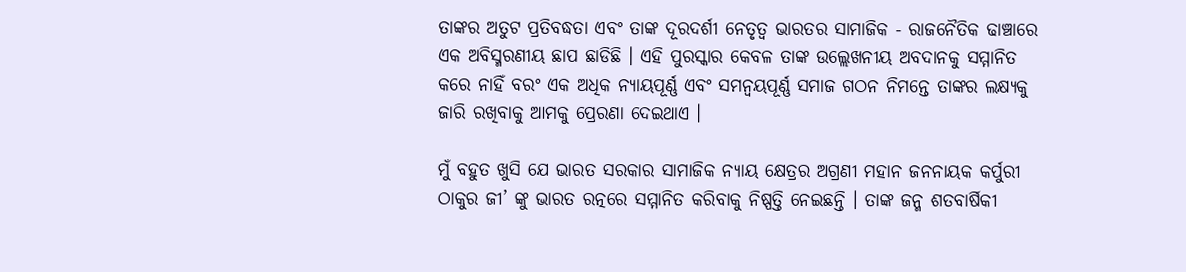ତାଙ୍କର ଅତୁଟ ପ୍ରତିବଦ୍ଧତା ଏବଂ ତାଙ୍କ ଦୂରଦର୍ଶୀ ନେତୃତ୍ୱ ଭାରତର ସାମାଜିକ - ରାଜନୈତିକ ଢାଞ୍ଚାରେ ଏକ ଅବିସ୍ମରଣୀୟ ଛାପ ଛାଡିଛି । ଏହି ପୁରସ୍କାର କେବଳ ତାଙ୍କ ଉଲ୍ଲେଖନୀୟ ଅବଦାନକୁ ସମ୍ମାନିତ କରେ ନାହିଁ ବରଂ ଏକ ଅଧିକ ନ୍ୟାୟପୂର୍ଣ୍ଣ ଏବଂ ସମନ୍ୱୟପୂର୍ଣ୍ଣ ସମାଜ ଗଠନ ନିମନ୍ତେ ତାଙ୍କର ଲକ୍ଷ୍ୟକୁ ଜାରି ରଖିବାକୁ ଆମକୁ ପ୍ରେରଣା ଦେଇଥାଏ ।

ମୁଁ ବହୁତ ଖୁସି ଯେ ଭାରତ ସରକାର ସାମାଜିକ ନ୍ୟାୟ କ୍ଷେତ୍ରର ଅଗ୍ରଣୀ ମହାନ ଜନନାୟକ କର୍ପୁରୀ ଠାକୁର ଜୀ’ ଙ୍କୁ ଭାରତ ରତ୍ନରେ ସମ୍ମାନିତ କରିବାକୁ ନିଷ୍ପତ୍ତି ନେଇଛନ୍ତି । ତାଙ୍କ ଜନ୍ମ ଶତବାର୍ଷିକୀ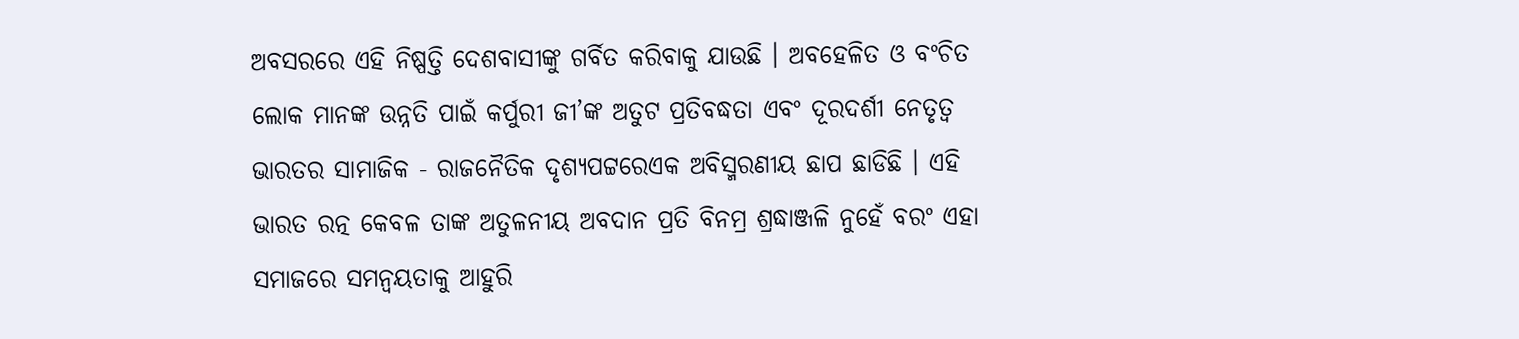ଅବସରରେ ଏହି ନିଷ୍ପତ୍ତି ଦେଶବାସୀଙ୍କୁ ଗର୍ବିତ କରିବାକୁ ଯାଉଛି । ଅବହେଳିତ ଓ ବଂଚିତ ଲୋକ ମାନଙ୍କ ଉନ୍ନତି ପାଇଁ କର୍ପୁରୀ ଜୀ’ଙ୍କ ଅତୁଟ ପ୍ରତିବଦ୍ଧତା ଏବଂ ଦୂରଦର୍ଶୀ ନେତୃତ୍ୱ ଭାରତର ସାମାଜିକ - ରାଜନୈତିକ ଦୃଶ୍ୟପଟ୍ଟରେଏକ ଅବିସ୍ମରଣୀୟ ଛାପ ଛାଡିଛି । ଏହି ଭାରତ ରତ୍ନ କେବଳ ତାଙ୍କ ଅତୁଳନୀୟ ଅବଦାନ ପ୍ରତି ବିନମ୍ର ଶ୍ରଦ୍ଧାଞ୍ଜଳି ନୁହେଁ ବରଂ ଏହା ସମାଜରେ ସମନ୍ୱୟତାକୁ ଆହୁରି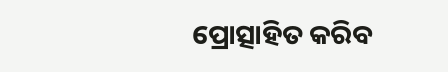ପ୍ରୋତ୍ସାହିତ କରିବ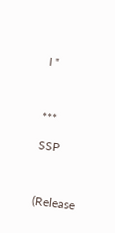। "



***

SSP



(Release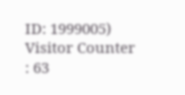ID: 1999005) Visitor Counter : 63